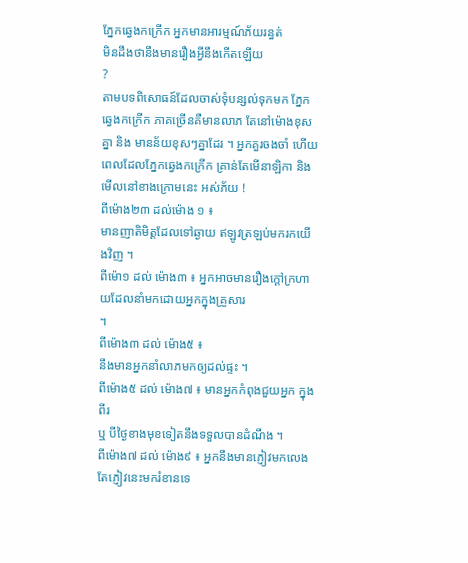ភ្នែកឆ្វេងកក្រើក អ្នកមានអារម្មណ៍ភ័យរន្ធត់
មិនដឹងថានឹងមានរឿងអ្វីនឹងកើតឡើយ
?
តាមបទពិសោធន៍ដែលចាស់ទុំបន្សល់ទុកមក ភ្នែកឆ្វេងកក្រើក ភាគច្រើនគឺមានលាភ តែនៅម៉ោងខុសគ្នា និង មានន័យខុសៗគ្នាដែរ ។ អ្នកគួរចងចាំ ហើយពេលដែលភ្នែកឆ្វេងកក្រើក គ្រាន់តែមើនាឡិកា និង មើលនៅខាងក្រោមនេះ អស់ភ័យ !
ពីម៉ោង២៣ ដល់ម៉ោង ១ ៖
មានញាតិមិត្តដែលទៅឆ្ងាយ ឥឡូវត្រឡប់មករកយើងវិញ ។
ពីម៉ោ១ ដល់ ម៉ោង៣ ៖ អ្នកអាចមានរឿងក្ដៅក្រហាយដែលនាំមកដោយអ្នកក្នុងគ្រួសារ
។
ពីម៉ោង៣ ដល់ ម៉ោង៥ ៖
នឹងមានអ្នកនាំលាភមកឲ្យដល់ផ្ទះ ។
ពីម៉ោង៥ ដល់ ម៉ោង៧ ៖ មានអ្នកកំពុងជួយអ្នក ក្នុងពីរ
ឬ បីថ្ងៃខាងមុខទៀតនឹងទទួលបានដំណឹង ។
ពីម៉ោង៧ ដល់ ម៉ោង៩ ៖ អ្នកនឹងមានភ្ញៀវមកលេង តែភ្ញៀវនេះមករំខានទេ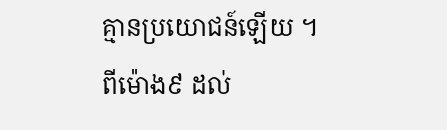គ្មានប្រយោជន៍ឡើយ ។
ពីម៉ោង៩ ដល់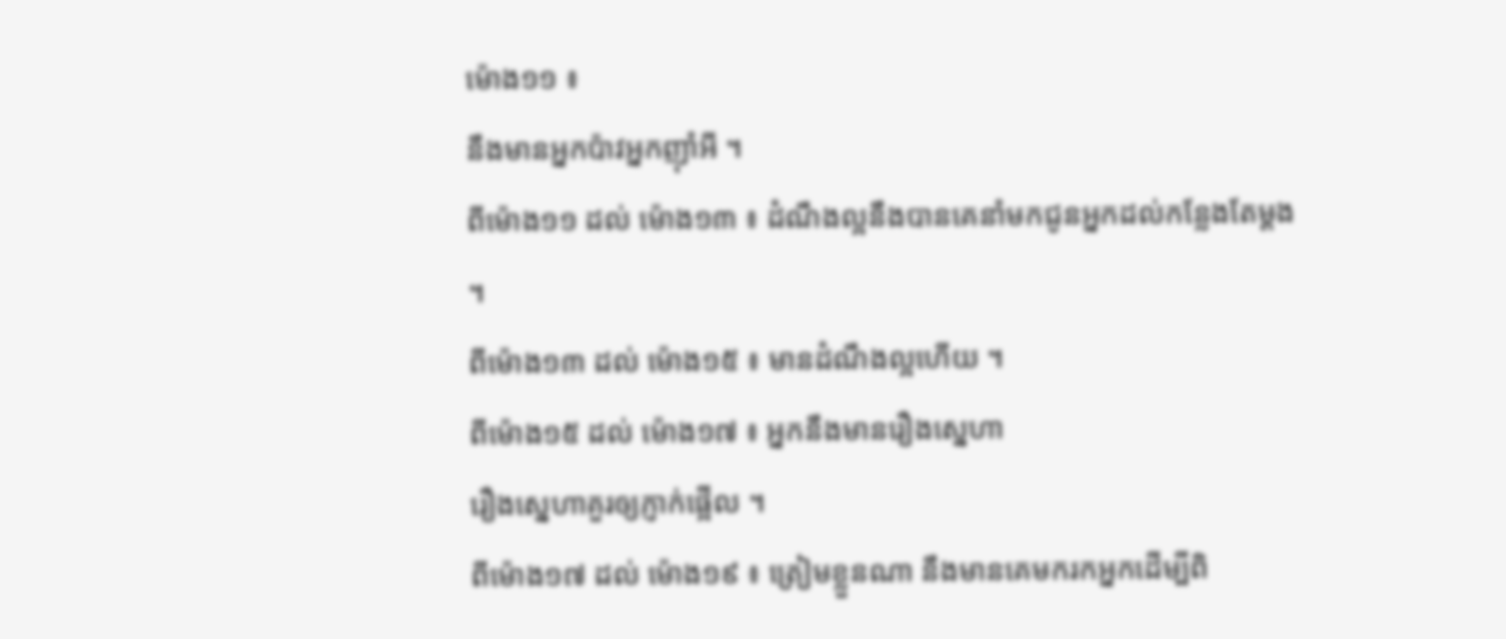ម៉ោង១១ ៖
នឹងមានអ្នកប៉ាវអ្នកញ៉ាំអី ។
ពីម៉ោង១១ ដល់ ម៉ោង១៣ ៖ ដំណឹងល្អនឹងបានគេនាំមកជូនអ្នកដល់កន្លែងតែម្ដង
។
ពីម៉ោង១៣ ដល់ ម៉ោង១៥ ៖ មានដំណឹងល្អហើយ ។
ពីម៉ោង១៥ ដល់ ម៉ោង១៧ ៖ អ្នកនឹងមានរឿងស្នេហា
រឿងស្នេហាគួរឲ្យភ្ញាក់ផ្អើល ។
ពីម៉ោង១៧ ដល់ ម៉ោង១៩ ៖ ត្រៀមខ្លួនណា នឹងមានគេមករកអ្នកដើម្បីពិ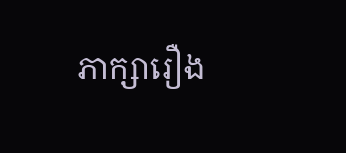ភាក្សារឿង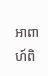អាពាហ៍ពិ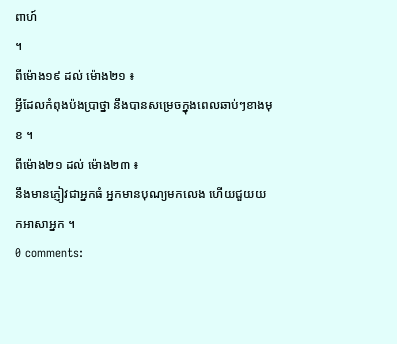ពាហ៍
។
ពីម៉ោង១៩ ដល់ ម៉ោង២១ ៖
អ្វីដែលកំពុងប៉ងប្រាថ្នា នឹងបានសម្រេចក្នុងពេលឆាប់ៗខាងមុខ ។
ពីម៉ោង២១ ដល់ ម៉ោង២៣ ៖
នឹងមានភ្ញៀវជាអ្នកធំ អ្នកមានបុណ្យមកលេង ហើយជួយយកអាសាអ្នក ។
0 comments: